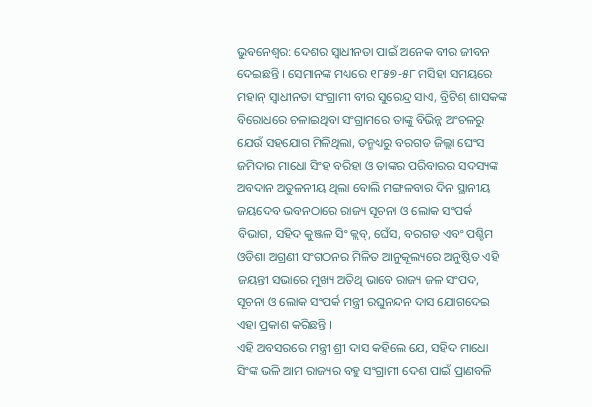ଭୁବନେଶ୍ୱର: ଦେଶର ସ୍ୱାଧୀନତା ପାଇଁ ଅନେକ ବୀର ଜୀବନ ଦେଇଛନ୍ତି । ସେମାନଙ୍କ ମଧ୍ୟରେ ୧୮୫୭-୫୮ ମସିହା ସମୟରେ ମହାନ୍ ସ୍ୱାଧୀନତା ସଂଗ୍ରାମୀ ବୀର ସୁରେନ୍ଦ୍ର ସାଏ, ବ୍ରିଟିଶ୍ ଶାସକଙ୍କ ବିରୋଧରେ ଚଳାଇଥିବା ସଂଗ୍ରାମରେ ତାଙ୍କୁ ବିଭିନ୍ନ ଅଂଚଳରୁ ଯେଉଁ ସହଯୋଗ ମିଳିଥିଲା, ତନ୍ମଧ୍ୟରୁ ବରଗଡ ଜିଲ୍ଲା ଘେଂସ ଜମିଦାର ମାଧୋ ସିଂହ ବରିହା ଓ ତାଙ୍କର ପରିବାରର ସଦସ୍ୟଙ୍କ ଅବଦାନ ଅତୁଳନୀୟ ଥିଲା ବୋଲି ମଙ୍ଗଳବାର ଦିନ ସ୍ଥାନୀୟ ଜୟଦେବ ଭବନଠାରେ ରାଜ୍ୟ ସୂଚନା ଓ ଲୋକ ସଂପର୍କ ବିଭାଗ, ସହିଦ କୁଞ୍ଜଳ ସିଂ କ୍ଲବ୍, ଘେଁସ, ବରଗଡ ଏବଂ ପଶ୍ଚିମ ଓଡିଶା ଅଗ୍ରଣୀ ସଂଗଠନର ମିଳିତ ଆନୁକୂଲ୍ୟରେ ଅନୁଷ୍ଠିତ ଏହି ଜୟନ୍ତୀ ସଭାରେ ମୁଖ୍ୟ ଅତିଥି ଭାବେ ରାଜ୍ୟ ଜଳ ସଂପଦ, ସୂଚନା ଓ ଲୋକ ସଂପର୍କ ମନ୍ତ୍ରୀ ରଘୁନନ୍ଦନ ଦାସ ଯୋଗଦେଇ ଏହା ପ୍ରକାଶ କରିଛନ୍ତି ।
ଏହି ଅବସରରେ ମନ୍ତ୍ରୀ ଶ୍ରୀ ଦାସ କହିଲେ ଯେ, ସହିଦ ମାଧୋ ସିଂଙ୍କ ଭଳି ଆମ ରାଜ୍ୟର ବହୁ ସଂଗ୍ରାମୀ ଦେଶ ପାଇଁ ପ୍ରାଣବଳି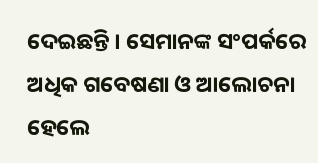ଦେଇଛନ୍ତି । ସେମାନଙ୍କ ସଂପର୍କରେ ଅଧିକ ଗବେଷଣା ଓ ଆଲୋଚନା ହେଲେ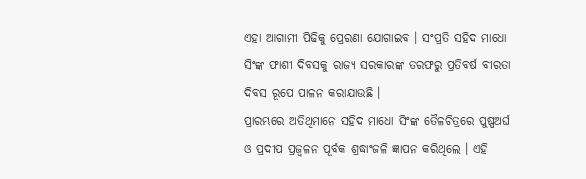ଏହା ଆଗାମୀ ପିଢିକୁ ପ୍ରେରଣା ଯୋଗାଇବ । ସଂପ୍ରତି ସହିଦ ମାଧୋ ସିଂଙ୍କ ଫାଶୀ ଦିବସକୁ ରାଜ୍ୟ ସରକାରଙ୍କ ତରଫରୁ ପ୍ରତିବର୍ଷ ବୀରତା ଦିବସ ରୂପେ ପାଳନ କରାଯାଉଛି ।
ପ୍ରାରମ୍ଭରେ ଅତିଥିମାନେ ସହିଦ ମାଧୋ ସିଂଙ୍କ ତୈଳଚିତ୍ରରେ ପୁଷ୍ପଅର୍ଘ ଓ ପ୍ରଦୀପ ପ୍ରଜ୍ୱଳନ ପୂର୍ବକ ଶ୍ରଦ୍ଧାଂଜଳି ଜ୍ଞାପନ କରିଥିଲେ । ଏହି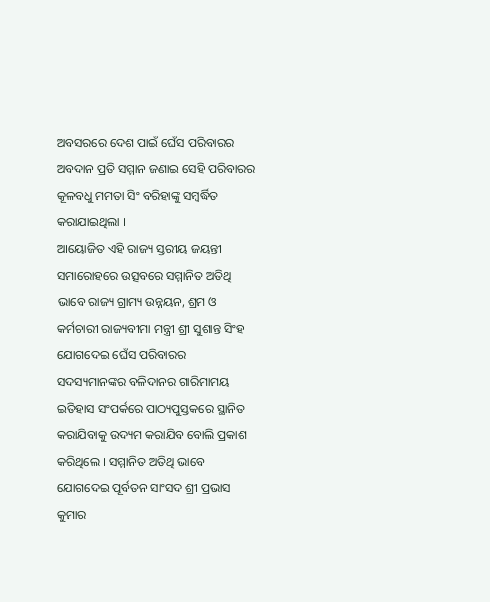ଅବସରରେ ଦେଶ ପାଇଁ ଘେଁସ ପରିବାରର ଅବଦାନ ପ୍ରତି ସମ୍ମାନ ଜଣାଇ ସେହି ପରିବାରର କୂଳବଧୁ ମମତା ସିଂ ବରିହାଙ୍କୁ ସମ୍ବର୍ଦ୍ଧିତ କରାଯାଇଥିଲା ।
ଆୟୋଜିତ ଏହି ରାଜ୍ୟ ସ୍ତରୀୟ ଜୟନ୍ତୀ ସମାରୋହରେ ଉତ୍ସବରେ ସମ୍ମାନିତ ଅତିଥି ଭାବେ ରାଜ୍ୟ ଗ୍ରାମ୍ୟ ଉନ୍ନୟନ, ଶ୍ରମ ଓ କର୍ମଚାରୀ ରାଜ୍ୟବୀମା ମନ୍ତ୍ରୀ ଶ୍ରୀ ସୁଶାନ୍ତ ସିଂହ ଯୋଗଦେଇ ଘେଁସ ପରିବାରର ସଦସ୍ୟମାନଙ୍କର ବଳିଦାନର ଗାରିମାମୟ ଇତିହାସ ସଂପର୍କରେ ପାଠ୍ୟପୁସ୍ତକରେ ସ୍ଥାନିତ କରାଯିବାକୁ ଉଦ୍ୟମ କରାଯିବ ବୋଲି ପ୍ରକାଶ କରିଥିଲେ । ସମ୍ମାନିତ ଅତିଥି ଭାବେ ଯୋଗଦେଇ ପୂର୍ବତନ ସାଂସଦ ଶ୍ରୀ ପ୍ରଭାସ କୁମାର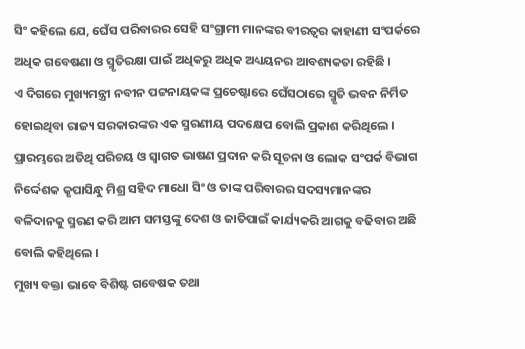ସିଂ କହିଲେ ଯେ, ଘେଁସ ପରିବାରର ସେହି ସଂଗ୍ରାମୀ ମାନଙ୍କର ବୀରତ୍ୱର କାହାଣୀ ସଂପର୍କରେ ଅଧିକ ଗବେଷଣା ଓ ସ୍ମୃତିରକ୍ଷା ପାଇଁ ଅଧିକରୁ ଅଧିକ ଅଧ୍ୟୟନର ଆବଶ୍ୟକତା ରହିଛି ।
ଏ ଦିଗରେ ମୁଖ୍ୟମନ୍ତ୍ରୀ ନବୀନ ପଟ୍ଟନାୟକଙ୍କ ପ୍ରଚେଷ୍ଟାରେ ଘେଁସଠାରେ ସ୍ମୃତି ଭବନ ନିର୍ମିତ ହୋଇଥିବା ରାଜ୍ୟ ସରକାରଙ୍କର ଏକ ସ୍ମରଣୀୟ ପଦକ୍ଷେପ ବୋଲି ପ୍ରକାଶ କରିଥିଲେ । ପ୍ରାରମ୍ଭରେ ଅତିଥି ପରିଚୟ ଓ ସ୍ୱାଗତ ଭାଷଣ ପ୍ରଦାନ କରି ସୂଚନା ଓ ଲୋକ ସଂପର୍କ ବିଭାଗ ନିର୍ଦ୍ଦେଶକ କୃପାସିନ୍ଧୁ ମିଶ୍ର ସହିଦ ମାଧୋ ସିଂ ଓ ତାଙ୍କ ପରିବାରର ସଦସ୍ୟମାନଙ୍କର ବଳିଦାନକୁ ସ୍ମରଣ କରି ଆମ ସମସ୍ତଙ୍କୁ ଦେଶ ଓ ଜାତିପାଇଁ କାର୍ଯ୍ୟକରି ଆଗକୁ ବଢିବାର ଅଛି ବୋଲି କହିଥିଲେ ।
ମୁଖ୍ୟ ବକ୍ତା ଭାବେ ବିଶିଷ୍ଟ ଗବେଷକ ତଥା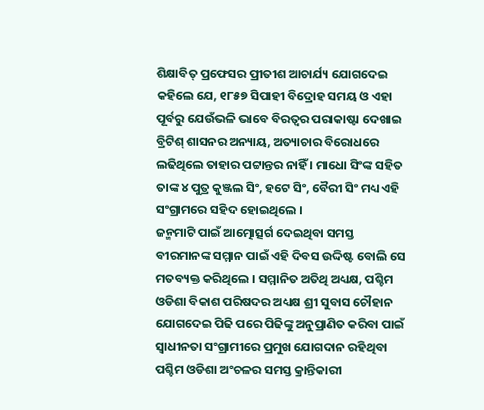ଶିକ୍ଷାବିତ୍ ପ୍ରଫେସର ପ୍ରୀତୀଶ ଆଚାର୍ଯ୍ୟ ଯୋଗଦେଇ କହିଲେ ଯେ, ୧୮୫୭ ସିପାହୀ ବିଦ୍ରୋହ ସମୟ ଓ ଏହା ପୂର୍ବରୁ ଯେଉଁଭଳି ଭାବେ ବିରତ୍ୱର ପରାକାଷ୍ଟା ଦେଖାଇ ବ୍ରିଟିଶ୍ ଶାସନର ଅନ୍ୟାୟ, ଅତ୍ୟାଚାର ବିରୋଧରେ ଲଢିଥିଲେ ତାହାର ପଟ୍ଟାନ୍ତର ନାହିଁ । ମାଧୋ ସିଂଙ୍କ ସହିତ ତାଙ୍କ ୪ ପୁତ୍ର କୁଞ୍ଜଲ ସିଂ, ହଟେ ସିଂ, ବୈରୀ ସିଂ ମଧ୍ୟ ଏହି ସଂଗ୍ରାମରେ ସହିଦ ହୋଇଥିଲେ ।
ଜନ୍ମମାଟି ପାଇଁ ଆତ୍ମୋତ୍ସର୍ଗ ଦେଇଥିବା ସମସ୍ତ ବୀରମାନଙ୍କ ସମ୍ମାନ ପାଇଁ ଏହି ଦିବସ ଉଦ୍ଦିଷ୍ଟ ବୋଲି ସେ ମତବ୍ୟକ୍ତ କରିଥିଲେ । ସମ୍ମାନିତ ଅତିଥି ଅଧ୍ୟକ୍ଷ, ପଶ୍ଚିମ ଓଡିଶା ବିକାଶ ପରିଷଦର ଅଧ୍ୟକ୍ଷ ଶ୍ରୀ ସୁବାସ ଚୌହାନ ଯୋଗଦେଇ ପିଢି ପରେ ପିଢିଙ୍କୁ ଅନୁପ୍ରାଣିତ କରିବା ପାଇଁ ସ୍ୱାଧୀନତା ସଂଗ୍ରାମୀରେ ପ୍ରମୁଖ ଯୋଗଦାନ ରହିଥିବା ପଶ୍ଚିମ ଓଡିଶା ଅଂଚଳର ସମସ୍ତ କ୍ରାନ୍ତିକାରୀ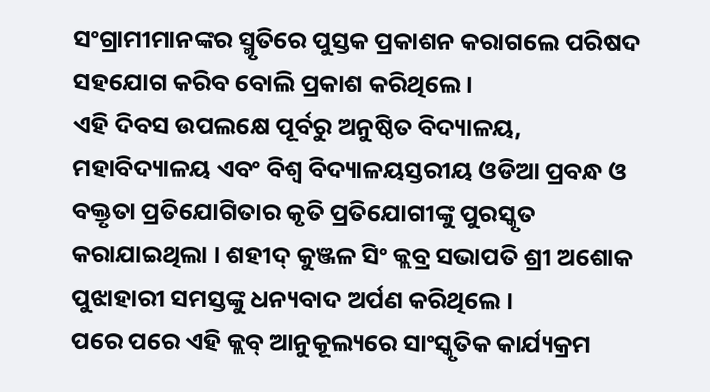ସଂଗ୍ରାମୀମାନଙ୍କର ସ୍ମୃତିରେ ପୁସ୍ତକ ପ୍ରକାଶନ କରାଗଲେ ପରିଷଦ ସହଯୋଗ କରିବ ବୋଲି ପ୍ରକାଶ କରିଥିଲେ ।
ଏହି ଦିବସ ଉପଲକ୍ଷେ ପୂର୍ବରୁ ଅନୁଷ୍ଠିତ ବିଦ୍ୟାଳୟ, ମହାବିଦ୍ୟାଳୟ ଏବଂ ବିଶ୍ୱ ବିଦ୍ୟାଳୟସ୍ତରୀୟ ଓଡିଆ ପ୍ରବନ୍ଧ ଓ ବକ୍ତୃତା ପ୍ରତିଯୋଗିତାର କୃତି ପ୍ରତିଯୋଗୀଙ୍କୁ ପୁରସ୍କୃତ କରାଯାଇଥିଲା । ଶହୀଦ୍ କୁଞ୍ଜଳ ସିଂ କ୍ଲବ୍ର ସଭାପତି ଶ୍ରୀ ଅଶୋକ ପୁଝାହାରୀ ସମସ୍ତଙ୍କୁ ଧନ୍ୟବାଦ ଅର୍ପଣ କରିଥିଲେ ।
ପରେ ପରେ ଏହି କ୍ଲବ୍ ଆନୁକୂଲ୍ୟରେ ସାଂସ୍କୃତିକ କାର୍ଯ୍ୟକ୍ରମ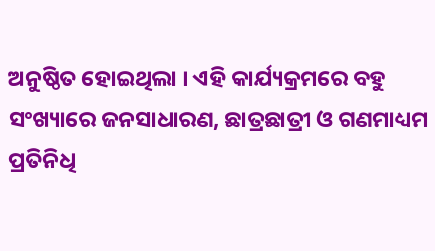ଅନୁଷ୍ଠିତ ହୋଇଥିଲା । ଏହି କାର୍ଯ୍ୟକ୍ରମରେ ବହୁ ସଂଖ୍ୟାରେ ଜନସାଧାରଣ, ଛାତ୍ରଛାତ୍ରୀ ଓ ଗଣମାଧ୍ୟମ ପ୍ରତିନିଧି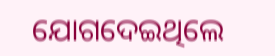ଯୋଗଦେଇଥିଲେ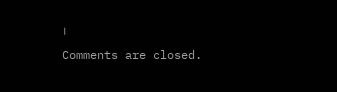।
Comments are closed.